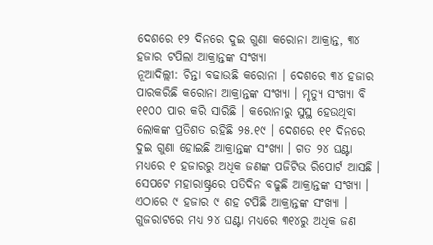ଦେଶରେ ୧୨ ଦିନରେ ଦୁଇ ଗୁଣା କରୋନା ଆକ୍ରାନ୍ତ, ୩୪ ହଜାର ଟପିଲା ଆକ୍ରାନ୍ତଙ୍କ ସଂଖ୍ୟା
ନୂଆଦିଲ୍ଲୀ: ଚିନ୍ତା ବଢାଉଛି କରୋନା । ଦେଶରେ ୩୪ ହଜାର ପାରକରିଛି କରୋନା ଆକ୍ରାନ୍ତଙ୍କ ସଂଖ୍ୟା । ମୃତ୍ୟୁ ସଂଖ୍ୟା ବି ୧୧୦୦ ପାର କରି ସାରିଛି । କରୋନାରୁ ସୁସ୍ଥ ହେଉଥିବା ଲୋକଙ୍କ ପ୍ରତିଶତ ରହିଛି ୨୫.୧୯ । ଦେଶରେ ୧୧ ଦିନରେ ଦୁଇ ଗୁଣା ହୋଇଛି ଆକ୍ରାନ୍ତଙ୍କ ସଂଖ୍ୟା । ଗତ ୨୪ ଘଣ୍ଟା ମଧ୍ୟରେ ୧ ହଜାରରୁ ଅଧିକ ଜଣଙ୍କ ପଜିଟିଭ ରିପୋର୍ଟ ଆସଛି । ସେପଟେ ମହାରାଷ୍ଟ୍ରରେ ପତିଦିନ ବଢୁଛି ଆକ୍ରାନ୍ତଙ୍କ ସଂଖ୍ୟା । ଏଠାରେ ୯ ହଜାର ୯ ଶହ ଟପିଛି ଆକ୍ରାନ୍ତଙ୍କ ସଂଖ୍ୟା । ଗୁଜରାଟରେ ମଧ୍ୟ ୨୪ ଘଣ୍ଟା ମଧ୍ୟରେ ୩୧୪ରୁ ଅଧିକ ଜଣ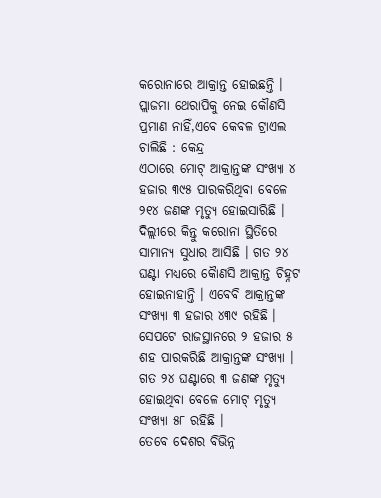କରୋନାରେ ଆକ୍ରାନ୍ତ ହୋଇଛନ୍ତି ।
ପ୍ଲାଜମା ଥେରାପିକୁ ନେଇ କୌଣସି ପ୍ରମାଣ ନାହିଁ,ଏବେ କେବଳ ଟ୍ରାଏଲ ଚାଲିଛି : କେନ୍ଦ୍ର
ଏଠାରେ ମୋଟ୍ ଆକ୍ରାନ୍ତଙ୍କ ସଂଖ୍ୟା ୪ ହଜାର ୩୯୫ ପାରକରିଥିବା ବେଳେ ୨୧୪ ଜଣଙ୍କ ମୃତ୍ୟୁ ହୋଇସାରିଛି । ଦିଲ୍ଲୀରେ କିନ୍ତୁ କରୋନା ସ୍ଥିତିରେ ସାମାନ୍ୟ ସୁଧାର ଆସିଛି । ଗତ ୨୪ ଘଣ୍ଟା ମଧ୍ୟରେ କୈାଣସି ଆକ୍ରାନ୍ତ ଚିହ୍ନଟ ହୋଇନାହାନ୍ତି । ଏବେବି ଆକ୍ରାନ୍ତଙ୍କ ସଂଖ୍ୟା ୩ ହଜାର ୪୩୯ ରହିଛି । ସେପଟେ ରାଜସ୍ଥାନରେ ୨ ହଜାର ୫ ଶହ ପାରକରିଛି ଆକ୍ରାନ୍ତଙ୍କ ସଂଖ୍ୟା । ଗତ ୨୪ ଘଣ୍ଟାରେ ୩ ଜଣଙ୍କ ମୃତ୍ୟୁ ହୋଇଥିବା ବେଳେ ମୋଟ୍ ମୃତ୍ୟୁ ସଂଖ୍ୟା ୫୮ ରହିଛି ।
ତେବେ ଦେଶର ବିଭିନ୍ନ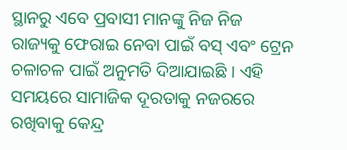ସ୍ଥାନରୁ ଏବେ ପ୍ରବାସୀ ମାନଙ୍କୁ ନିଜ ନିଜ ରାଜ୍ୟକୁ ଫେରାଇ ନେବା ପାଇଁ ବସ୍ ଏବଂ ଟ୍ରେନ ଚଳାଚଳ ପାଇଁ ଅନୁମତି ଦିଆଯାଇଛି । ଏହି ସମୟରେ ସାମାଜିକ ଦୂରତାକୁ ନଜରରେ ରଖିବାକୁ କେନ୍ଦ୍ର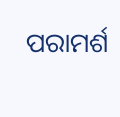ପରାମର୍ଶ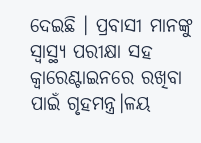ଦେଇଛି । ପ୍ରବାସୀ ମାନଙ୍କୁ ସ୍ୱାସ୍ଥ୍ୟ ପରୀକ୍ଷା ସହ କ୍ୱାରେଣ୍ଟାଇନରେ ରଖିବା ପାଇଁ ଗୃହମନ୍ତ୍ର।ଳୟ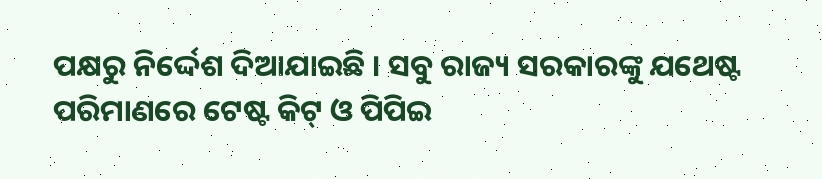ପକ୍ଷରୁ ନିର୍ଦ୍ଦେଶ ଦିଆଯାଇଛି । ସବୁ ରାଜ୍ୟ ସରକାରଙ୍କୁ ଯଥେଷ୍ଟ ପରିମାଣରେ ଟେଷ୍ଟ କିଟ୍ ଓ ପିପିଇ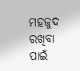ମହଜୁଦ ରଖିବା ପାଇଁ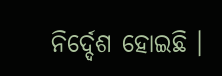ନିର୍ଦ୍ଦେଶ ହୋଇଛି ।